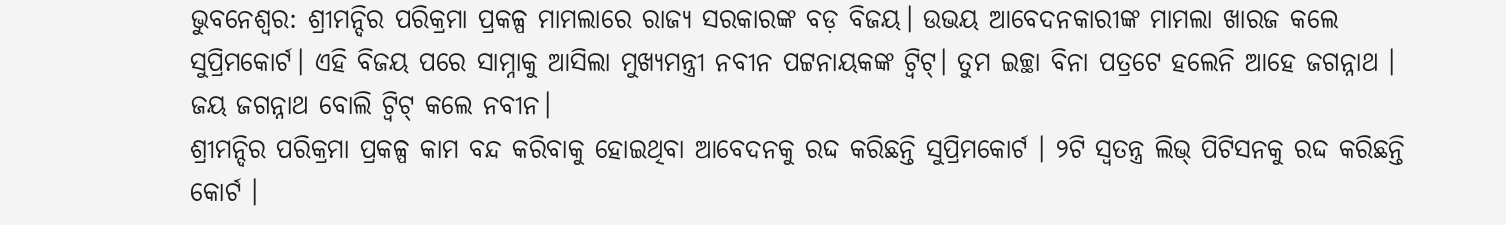ଭୁବନେଶ୍ବର: ଶ୍ରୀମନ୍ଦିର ପରିକ୍ରମା ପ୍ରକଳ୍ପ ମାମଲାରେ ରାଜ୍ୟ ସରକାରଙ୍କ ବଡ଼ ବିଜୟ। ଉଭୟ ଆବେଦନକାରୀଙ୍କ ମାମଲା ଖାରଜ କଲେ ସୁପ୍ରିମକୋର୍ଟ। ଏହି ବିଜୟ ପରେ ସାମ୍ନାକୁ ଆସିଲା ମୁଖ୍ୟମନ୍ତ୍ରୀ ନବୀନ ପଟ୍ଟନାୟକଙ୍କ ଟ୍ଵିଟ୍। ତୁମ ଇଚ୍ଛା ବିନା ପତ୍ରଟେ ହଲେନି ଆହେ ଜଗନ୍ନାଥ । ଜୟ ଜଗନ୍ନାଥ ବୋଲି ଟ୍ଵିଟ୍ କଲେ ନବୀନ।
ଶ୍ରୀମନ୍ଦିର ପରିକ୍ରମା ପ୍ରକଳ୍ପ କାମ ବନ୍ଦ କରିବାକୁ ହୋଇଥିବା ଆବେଦନକୁ ରଦ୍ଦ କରିଛନ୍ତି ସୁପ୍ରିମକୋର୍ଟ । ୨ଟି ସ୍ୱତନ୍ତ୍ର ଲିଭ୍ ପିଟିସନକୁ ରଦ୍ଦ କରିଛନ୍ତି କୋର୍ଟ ।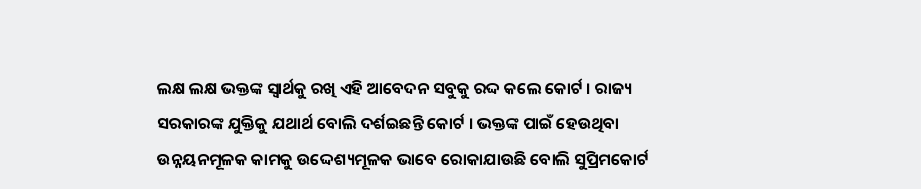ଲକ୍ଷ ଲକ୍ଷ ଭକ୍ତଙ୍କ ସ୍ୱାର୍ଥକୁ ରଖି ଏହି ଆବେଦନ ସବୁକୁ ରଦ୍ଦ କଲେ କୋର୍ଟ । ରାଜ୍ୟ ସରକାରଙ୍କ ଯୁକ୍ତିକୁ ଯଥାର୍ଥ ବୋଲି ଦର୍ଶଇଛନ୍ତି କୋର୍ଟ । ଭକ୍ତଙ୍କ ପାଇଁ ହେଉଥିବା ଉନ୍ନୟନମୂଳକ କାମକୁ ଉଦ୍ଦେଶ୍ୟମୂଳକ ଭାବେ ରୋକାଯାଉଛି ବୋଲି ସୁପ୍ରିମକୋର୍ଟ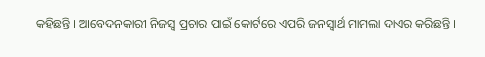କହିଛନ୍ତି । ଆବେଦନକାରୀ ନିଜସ୍ୱ ପ୍ରଚାର ପାଇଁ କୋର୍ଟରେ ଏପରି ଜନସ୍ୱାର୍ଥ ମାମଲା ଦାଏର କରିଛନ୍ତି ।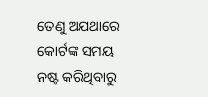ତେଣୁ ଅଯଥାରେ କୋର୍ଟଙ୍କ ସମୟ ନଷ୍ଟ କରିଥିବାରୁ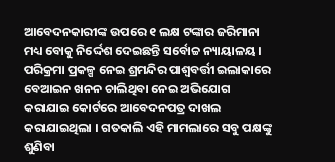ଆବେଦନକାରୀଙ୍କ ଉପରେ ୧ ଲକ୍ଷ ଟଙ୍କାର ଜରିମାନା ମଧ୍ୟ ବୋକୁ ନିର୍ଦ୍ଦେଶ ଦେଇଛନ୍ତି ସର୍ବୋଚ୍ଚ ନ୍ୟାୟାଳୟ ।
ପରିକ୍ରମା ପ୍ରକଳ୍ପ ନେଇ ଶ୍ରମନ୍ଦିର ପାଶ୍ୱବର୍ତ୍ତୀ ଇଲାକାରେ ବେଆଇନ ଖନନ ଚାଲିଥିବା ନେଇ ଅଭିଯୋଗ କରାଯାଇ କୋର୍ଟରେ ଆବେଦନପତ୍ର ଦାଖଲ କରାଯାଇଥିଲା । ଗତକାଲି ଏହି ମାମଲାରେ ସବୁ ପକ୍ଷଙ୍କୁ ଶୁଣିବା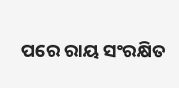ପରେ ରାୟ ସଂରକ୍ଷିତ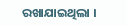ରଖାଯାଇଥିଲା ।